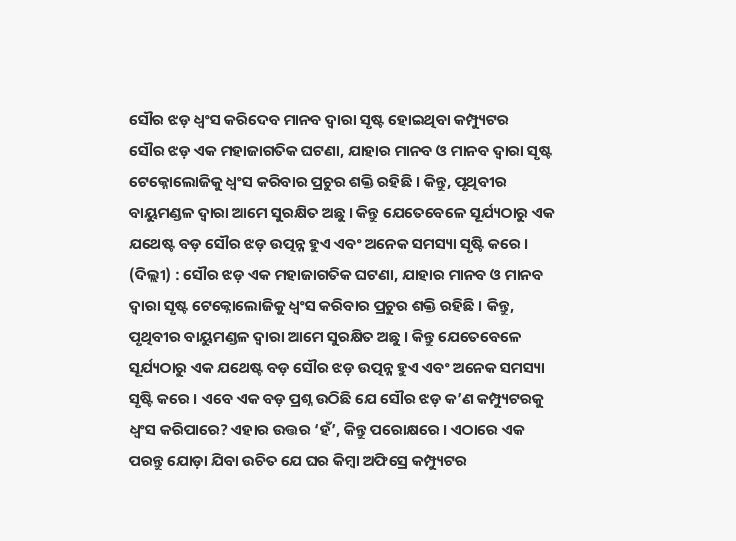ସୌର ଝଡ଼ ଧ୍ୱଂସ କରିଦେବ ମାନବ ଦ୍ୱାରା ସୃଷ୍ଟ ହୋଇଥିବା କମ୍ପ୍ୟୁଟର
ସୌର ଝଡ଼ ଏକ ମହାଜାଗତିକ ଘଟଣା, ଯାହାର ମାନବ ଓ ମାନବ ଦ୍ୱାରା ସୃଷ୍ଟ ଟେକ୍ନୋଲୋଜିକୁ ଧ୍ୱଂସ କରିବାର ପ୍ରଚୁର ଶକ୍ତି ରହିଛି । କିନ୍ତୁ, ପୃଥିବୀର ବାୟୁମଣ୍ଡଳ ଦ୍ୱାରା ଆମେ ସୁରକ୍ଷିତ ଅଛୁ । କିନ୍ତୁ ଯେତେବେଳେ ସୂର୍ଯ୍ୟଠାରୁ ଏକ ଯଥେଷ୍ଟ ବଡ଼ ସୌର ଝଡ଼ ଉତ୍ପନ୍ନ ହୁଏ ଏବଂ ଅନେକ ସମସ୍ୟା ସୃଷ୍ଟି କରେ ।
(ଦିଲ୍ଲୀ) : ସୌର ଝଡ଼ ଏକ ମହାଜାଗତିକ ଘଟଣା, ଯାହାର ମାନବ ଓ ମାନବ ଦ୍ୱାରା ସୃଷ୍ଟ ଟେକ୍ନୋଲୋଜିକୁ ଧ୍ୱଂସ କରିବାର ପ୍ରଚୁର ଶକ୍ତି ରହିଛି । କିନ୍ତୁ, ପୃଥିବୀର ବାୟୁମଣ୍ଡଳ ଦ୍ୱାରା ଆମେ ସୁରକ୍ଷିତ ଅଛୁ । କିନ୍ତୁ ଯେତେବେଳେ ସୂର୍ଯ୍ୟଠାରୁ ଏକ ଯଥେଷ୍ଟ ବଡ଼ ସୌର ଝଡ଼ ଉତ୍ପନ୍ନ ହୁଏ ଏବଂ ଅନେକ ସମସ୍ୟା ସୃଷ୍ଟି କରେ । ଏବେ ଏକ ବଡ଼ ପ୍ରଶ୍ନ ଉଠିଛି ଯେ ସୌର ଝଡ଼ କ’ଣ କମ୍ପ୍ୟୁଟରକୁ ଧ୍ୱଂସ କରିପାରେ? ଏହାର ଉତ୍ତର ‘ହଁ’, କିନ୍ତୁ ପରୋକ୍ଷରେ । ଏଠାରେ ଏକ ପରନ୍ତୁ ଯୋଡ଼ା ଯିବା ଉଚିତ ଯେ ଘର କିମ୍ବା ଅଫିସ୍ରେ କମ୍ପ୍ୟୁଟର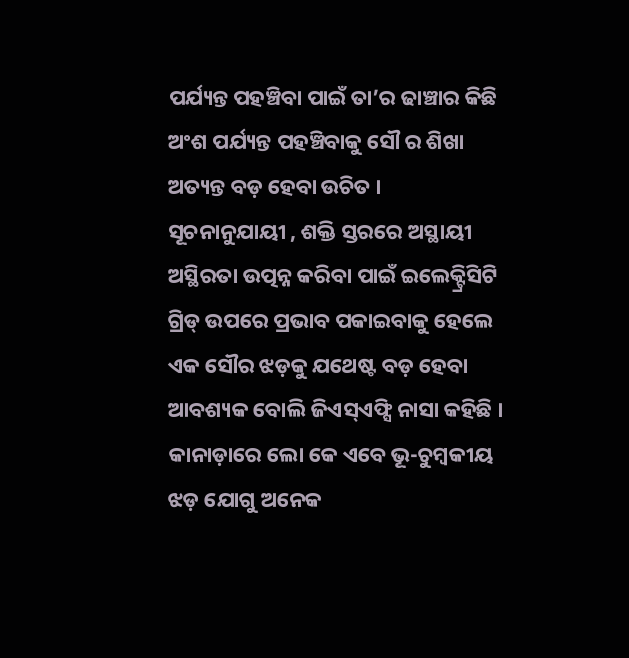ପର୍ଯ୍ୟନ୍ତ ପହଞ୍ଚିବା ପାଇଁ ତା’ର ଢାଞ୍ଚାର କିଛି ଅଂଶ ପର୍ଯ୍ୟନ୍ତ ପହଞ୍ଚିବାକୁ ସୌ ର ଶିଖା ଅତ୍ୟନ୍ତ ବଡ଼ ହେବା ଉଚିତ ।
ସୂଚନାନୁଯାୟୀ , ଶକ୍ତି ସ୍ତରରେ ଅସ୍ଥାୟୀ ଅସ୍ଥିରତା ଉତ୍ପନ୍ନ କରିବା ପାଇଁ ଇଲେକ୍ଟ୍ରିସିଟି ଗ୍ରିଡ୍ ଉପରେ ପ୍ରଭାବ ପକାଇବାକୁ ହେଲେ ଏକ ସୌର ଝଡ଼କୁ ଯଥେଷ୍ଟ ବଡ଼ ହେବା ଆବଶ୍ୟକ ବୋଲି ଜିଏସ୍ଏଫ୍ସି ନାସା କହିଛି । କାନାଡ଼ାରେ ଲୋ କେ ଏବେ ଭୂ-ଚୁମ୍ବକୀୟ ଝଡ଼ ଯୋଗୁ ଅନେକ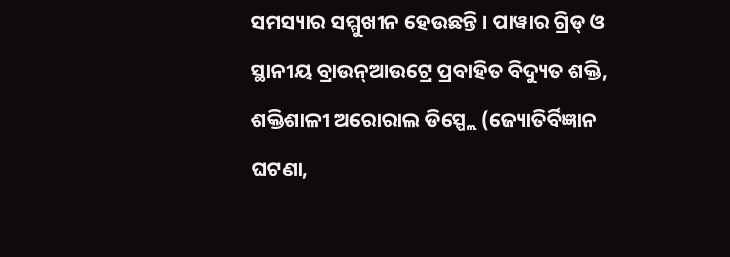ସମସ୍ୟାର ସମ୍ମୁଖୀନ ହେଉଛନ୍ତି । ପାୱାର ଗ୍ରିଡ୍ ଓ ସ୍ଥାନୀୟ ବ୍ରାଉନ୍ଆଉଟ୍ରେ ପ୍ରବାହିତ ବିଦ୍ୟୁତ ଶକ୍ତି, ଶକ୍ତିଶାଳୀ ଅରୋରାଲ ଡିସ୍ପ୍ଲେ (ଜ୍ୟୋତିର୍ବିଜ୍ଞାନ ଘଟଣା,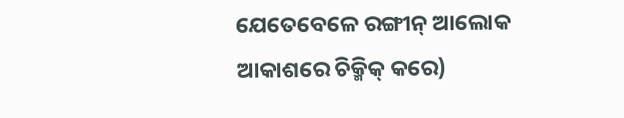ଯେତେବେଳେ ରଙ୍ଗୀନ୍ ଆଲୋକ ଆକାଶରେ ଚିକ୍ମିକ୍ କରେ)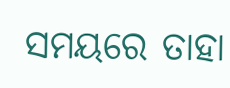ସମୟରେ ତାହା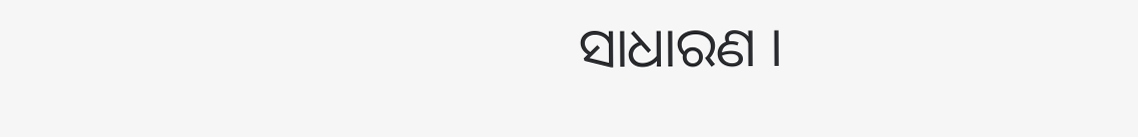ସାଧାରଣ ।